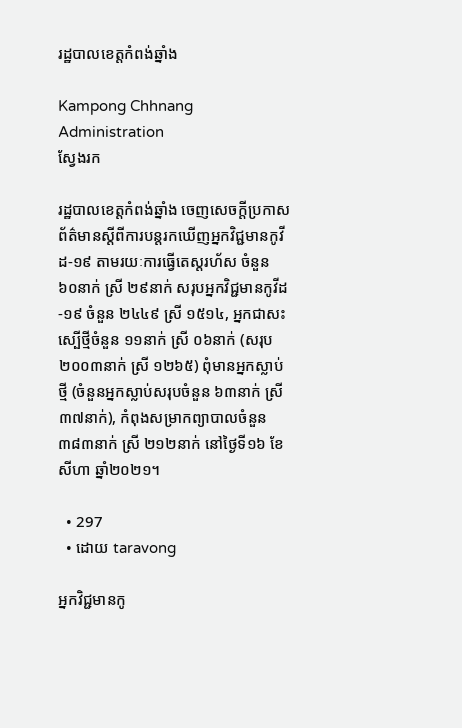រដ្ឋបាលខេត្តកំពង់ឆ្នាំង

Kampong Chhnang Administration
ស្វែងរក

រដ្ឋបាលខេត្តកំពង់ឆ្នាំង ចេញសេចក្តីប្រកាសព័ត៌មានស្តីពីការបន្តរកឃើញអ្នកវិជ្ជមានកូវីដ-១៩ តាមរយៈការធ្វើតេស្តរហ័ស ចំនួន ៦០នាក់ ស្រី ២៩នាក់ សរុបអ្នកវិជ្ជមានកូវីដ-១៩ ចំនួន ២៤៤៩ ស្រី ១៥១៤, អ្នកជាសះស្បើថ្មីចំនួន ១១នាក់ ស្រី ០៦នាក់ (សរុប ២០០៣នាក់ ស្រី ១២៦៥) ពុំមានអ្នកស្លាប់ថ្មី (ចំនួនអ្នកស្លាប់សរុបចំនួន ៦៣នាក់ ស្រី ៣៧នាក់), កំពុងសម្រាកព្យាបាលចំនួន ៣៨៣នាក់ ស្រី ២១២នាក់ នៅថ្ងៃទី១៦ ខែសីហា ឆ្នាំ២០២១។

  • 297
  • ដោយ taravong

អ្នកវិជ្ជមានកូ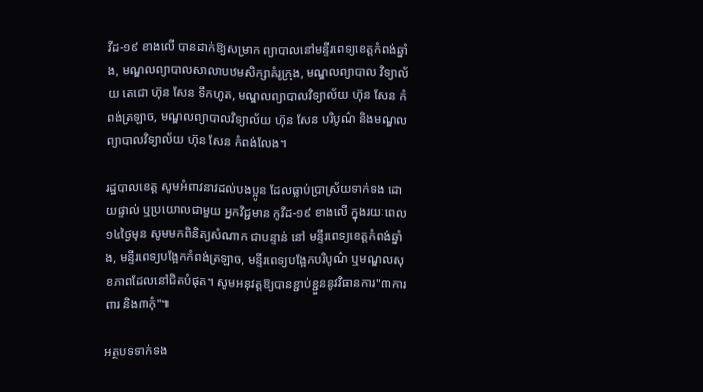វីដ-១៩ ខាងលើ បានដាក់ឱ្យសម្រាក ព្យាបាលនៅមន្ទីរពេទ្យខេត្តកំពង់ឆ្នាំង, មណ្ឌលព្យាបាលសាលាបឋមសិក្សាគំរូក្រុង, មណ្ឌលព្យាបាល វិទ្យាល័យ តេជោ ហ៊ុន សែន ទឹកហូត, មណ្ឌលព្យាបាលវិទ្យាល័យ ហ៊ុន សែន កំពង់ត្រឡាច, មណ្ឌលព្យាបាលវិទ្យាល័យ ហ៊ុន សែន បរិបូណ៌ និងមណ្ឌលព្យាបាលវិទ្យាល័យ ហ៊ុន សែន កំពង់លែង។

រដ្ឋបាលខេត្ត សូមអំពាវនាវដល់បងប្អូន ដែលធ្លាប់ប្រាស្រ័យទាក់ទង ដោយផ្ទាល់ ឬប្រយោលជាមួយ អ្នកវិជ្ជមាន កូវីដ-១៩ ខាងលើ ក្នុងរយៈពេល១៤ថ្ងៃមុន សូមមកពិនិត្យសំណាក ជាបន្ទាន់ នៅ មន្ទីរពេទ្យខេត្តកំពង់ឆ្នាំង, មន្ទីរពេទ្យបង្អែកកំពង់ត្រឡាច, មន្ទីរពេទ្យបង្អែកបរិបូណ៌ ឬមណ្ឌលសុខភាពដែលនៅជិតបំផុត។ សូមអនុវត្តឱ្យបានខ្ជាប់ខ្ជួននូវវិធានការ"៣ការពារ និង៣កុំ"៕

អត្ថបទទាក់ទង